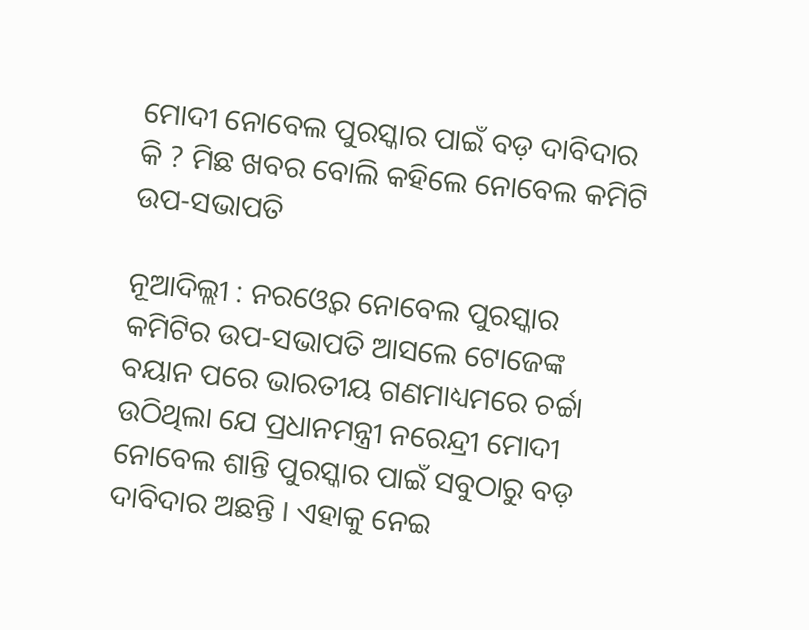ମୋଦୀ ନୋବେଲ ପୁରସ୍କାର ପାଇଁ ବଡ଼ ଦାବିଦାର କି ? ମିଛ ଖବର ବୋଲି କହିଲେ ନୋବେଲ କମିଟି ଉପ-ସଭାପତି

ନୂଆଦିଲ୍ଲୀ : ନରଓ୍ବେର ନୋବେଲ ପୁରସ୍କାର କମିଟିର ଉପ-ସଭାପତି ଆସଲେ ଟୋଜେଙ୍କ ବୟାନ ପରେ ଭାରତୀୟ ଗଣମାଧ୍ୟମରେ ଚର୍ଚ୍ଚା ଉଠିଥିଲା ଯେ ପ୍ରଧାନମନ୍ତ୍ରୀ ନରେନ୍ଦ୍ରୀ ମୋଦୀ ନୋବେଲ ଶାନ୍ତି ପୁରସ୍କାର ପାଇଁ ସବୁଠାରୁ ବଡ଼ ଦାବିଦାର ଅଛନ୍ତି । ଏହାକୁ ନେଇ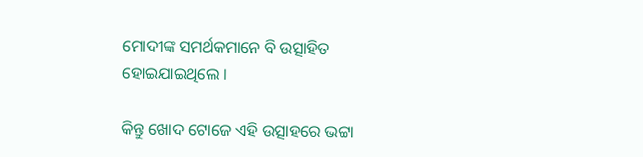ମୋଦୀଙ୍କ ସମର୍ଥକମାନେ ବି ଉତ୍ସାହିତ ହୋଇଯାଇଥିଲେ ।

କିନ୍ତୁ ଖୋଦ ଟୋଜେ ଏହି ଉତ୍ସାହରେ ଭଟ୍ଟା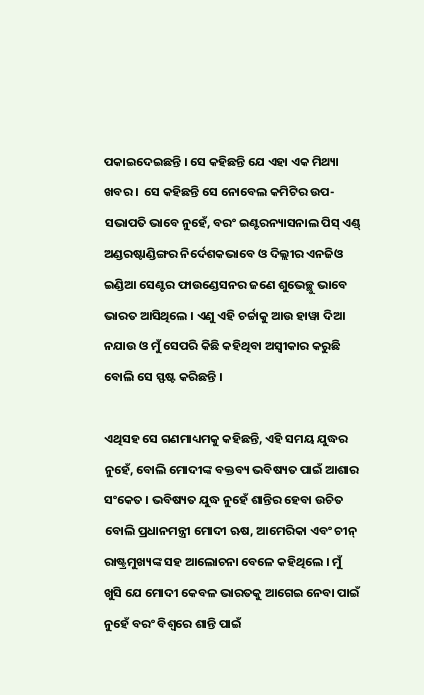ପକାଇଦେଇଛନ୍ତି । ସେ କହିଛନ୍ତି ଯେ ଏହା ଏକ ମିଥ୍ୟା ଖବର ।  ସେ କହିଛନ୍ତି ସେ ନୋବେଲ କମିଟିର ଉପ-ସଭାପତି ଭାବେ ନୁହେଁ, ବରଂ ଇଣ୍ଟରନ୍ୟାସନାଲ ପିସ୍ ଏଣ୍ଡ୍ ଅଣ୍ଡରଷ୍ଟାଣ୍ଡିଙ୍ଗର ନିର୍ଦେଶକଭାବେ ଓ ଦିଲ୍ଲୀର ଏନଜିଓ ଇଣ୍ଡିଆ ସେଣ୍ଟର ଫାଉଣ୍ଡେସନର ଜଣେ ଶୁଭେଚ୍ଛୁ ଭାବେ ଭାରତ ଆସିଥିଲେ । ଏଣୁ ଏହି ଚର୍ଚ୍ଚାକୁ ଆଉ ହାୱା ଦିଆ ନଯାଉ ଓ ମୁଁ ସେପରି କିଛି କହିଥିବା ଅସ୍ବୀକାର କରୁଛି ବୋଲି ସେ ସ୍ଫଷ୍ଟ କରିଛନ୍ତି ।

ଏଥିସହ ସେ ଗଣମାଧ୍ୟମକୁ କହିଛନ୍ତି, ଏହି ସମୟ ଯୁଦ୍ଧର ନୁହେଁ, ବୋଲି ମୋଦୀଙ୍କ ବକ୍ତବ୍ୟ ଭବିଷ୍ୟତ ପାଇଁ ଆଶାର ସଂକେତ । ଭବିଷ୍ୟତ ଯୁଦ୍ଧ ନୁହେଁ ଶାନ୍ତିର ହେବା ଉଚିତ ବୋଲି ପ୍ରଧାନମନ୍ତ୍ରୀ ମୋଦୀ ଋଷ, ଆମେରିକା ଏବଂ ଚୀନ୍ ରାଷ୍ଟ୍ରମୁଖ୍ୟଙ୍କ ସହ ଆଲୋଚନା ବେଳେ କହିଥିଲେ । ମୁଁ ଖୁସି ଯେ ମୋଦୀ କେବଳ ଭାରତକୁ ଆଗେଇ ନେବା ପାଇଁ ନୁହେଁ ବରଂ ବିଶ୍ୱରେ ଶାନ୍ତି ପାଇଁ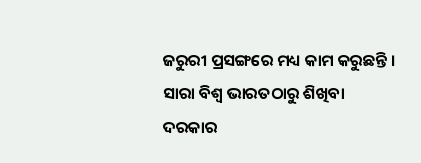ଜରୁରୀ ପ୍ରସଙ୍ଗରେ ମଧ୍ୟ କାମ କରୁଛନ୍ତି । ସାରା ବିଶ୍ୱ ଭାରତଠାରୁ ଶିଖିବା ଦରକାର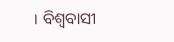। ବିଶ୍ବବାସୀ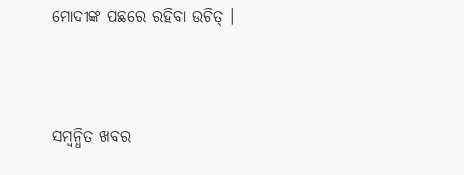ମୋଦୀଙ୍କ ପଛରେ ରହିବା ଉଚିତ୍ ।



ସମ୍ବନ୍ଧିତ ଖବର